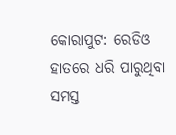କୋରାପୁଟ: ରେଡିଓ ହାତରେ ଧରି ପାରୁଥିବା ସମସ୍ତ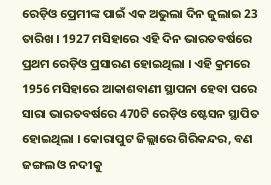ରେଡ଼ିଓ ପ୍ରେମୀଙ୍କ ପାଇଁ ଏକ ଅଭୁଲା ଦିନ ଜୁଲାଇ 23 ତାରିଖ । 1927 ମସିହାରେ ଏହି ଦିନ ଭାରତବର୍ଷରେ ପ୍ରଥମ ରେଡ଼ିଓ ପ୍ରସାରଣ ହୋଇଥିଲା । ଏହି କ୍ରମରେ 1956 ମସିହାରେ ଆକାଶବାଣୀ ସ୍ଥାପନା ହେବା ପରେ ସାରା ଭାରତବର୍ଷରେ 470ଟି ରେଡ଼ିଓ ଷ୍ଟେସନ ସ୍ଥାପିତ ହୋଇଥିଲା । କୋରାପୁଟ ଜିଲ୍ଲାରେ ଗିରିକନ୍ଦର, ବଣ ଜଙ୍ଗଲ ଓ ନଦୀକୁ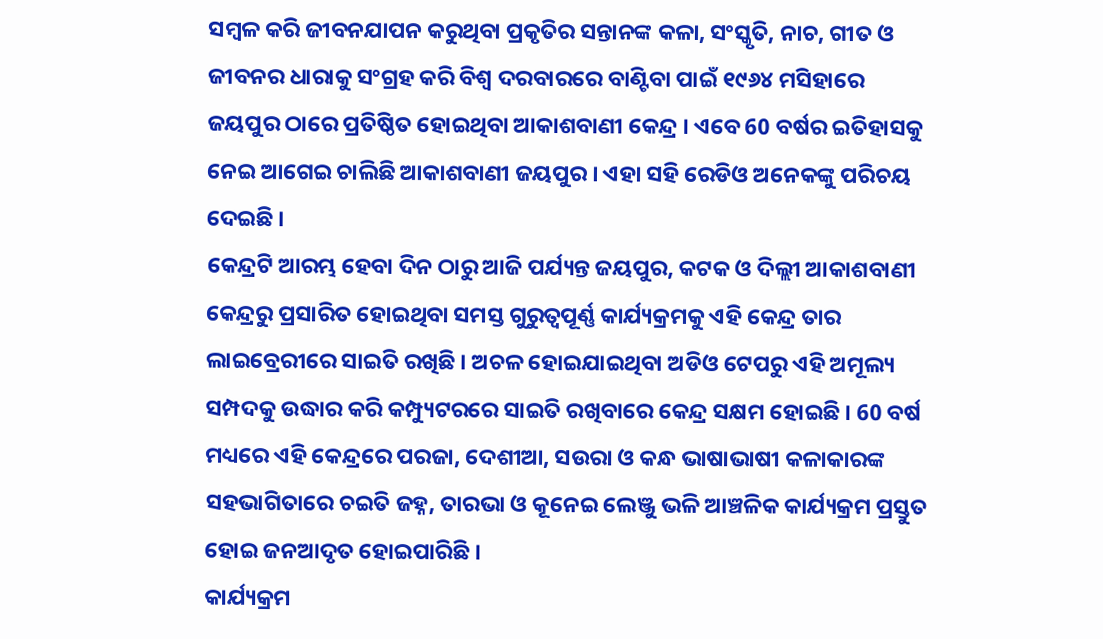ସମ୍ବଳ କରି ଜୀବନଯାପନ କରୁଥିବା ପ୍ରକୃତିର ସନ୍ତାନଙ୍କ କଳା, ସଂସ୍କୃତି, ନାଚ, ଗୀତ ଓ ଜୀବନର ଧାରାକୁ ସଂଗ୍ରହ କରି ବିଶ୍ୱ ଦରବାରରେ ବାଣ୍ଟିବା ପାଇଁ ୧୯୬୪ ମସିହାରେ ଜୟପୁର ଠାରେ ପ୍ରତିଷ୍ଠିତ ହୋଇଥିବା ଆକାଶବାଣୀ କେନ୍ଦ୍ର । ଏବେ 60 ବର୍ଷର ଇତିହାସକୁ ନେଇ ଆଗେଇ ଚାଲିଛି ଆକାଶବାଣୀ ଜୟପୁର । ଏହା ସହି ରେଡିଓ ଅନେକଙ୍କୁ ପରିଚୟ ଦେଇଛି ।
କେନ୍ଦ୍ରଟି ଆରମ୍ଭ ହେବା ଦିନ ଠାରୁ ଆଜି ପର୍ଯ୍ୟନ୍ତ ଜୟପୁର, କଟକ ଓ ଦିଲ୍ଲୀ ଆକାଶବାଣୀ କେନ୍ଦ୍ରରୁ ପ୍ରସାରିତ ହୋଇଥିବା ସମସ୍ତ ଗୁରୁତ୍ୱପୂର୍ଣ୍ଣ କାର୍ଯ୍ୟକ୍ରମକୁ ଏହି କେନ୍ଦ୍ର ତାର ଲାଇବ୍ରେରୀରେ ସାଇତି ରଖିଛି । ଅଚଳ ହୋଇଯାଇଥିବା ଅଡିଓ ଟେପରୁ ଏହି ଅମୂଲ୍ୟ ସମ୍ପଦକୁ ଉଦ୍ଧାର କରି କମ୍ପ୍ୟୁଟରରେ ସାଇତି ରଖିବାରେ କେନ୍ଦ୍ର ସକ୍ଷମ ହୋଇଛି । 60 ବର୍ଷ ମଧ୍ୟରେ ଏହି କେନ୍ଦ୍ରରେ ପରଜା, ଦେଶୀଆ, ସଉରା ଓ କନ୍ଧ ଭାଷାଭାଷୀ କଳାକାରଙ୍କ ସହଭାଗିତାରେ ଚଇତି ଜହ୍ନ, ତାରଭା ଓ କୂନେଇ ଲେଞ୍ଜୁ ଭଳି ଆଞ୍ଚଳିକ କାର୍ଯ୍ୟକ୍ରମ ପ୍ରସ୍ତୁତ ହୋଇ ଜନଆଦୃତ ହୋଇପାରିଛି ।
କାର୍ଯ୍ୟକ୍ରମ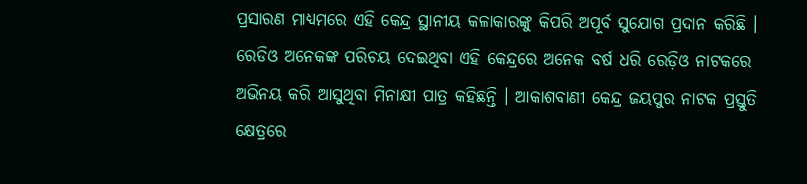ପ୍ରସାରଣ ମାଧ୍ୟମରେ ଏହି କେନ୍ଦ୍ର ସ୍ଥାନୀୟ କଳାକାରଙ୍କୁ କିପରି ଅପୂର୍ବ ସୁଯୋଗ ପ୍ରଦାନ କରିଛି । ରେଡିଓ ଅନେକଙ୍କ ପରିଚୟ ଦେଇଥିବା ଏହି କେନ୍ଦ୍ରରେ ଅନେକ ବର୍ଷ ଧରି ରେଡ଼ିଓ ନାଟକରେ ଅଭିନୟ କରି ଆସୁଥିବା ମିନାକ୍ଷୀ ପାତ୍ର କହିଛନ୍ତି । ଆକାଶବାଣୀ କେନ୍ଦ୍ର ଜୟପୁର ନାଟକ ପ୍ରସ୍ତୁତି କ୍ଷେତ୍ରରେ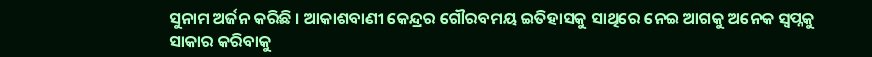ସୁନାମ ଅର୍ଜନ କରିଛି । ଆକାଶବାଣୀ କେନ୍ଦ୍ରର ଗୌରବମୟ ଇତିହାସକୁ ସାଥିରେ ନେଇ ଆଗକୁ ଅନେକ ସ୍ୱପ୍ନକୁ ସାକାର କରିବାକୁ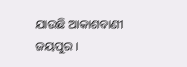ଯାଉଛି ଆକାଶବାଣୀ ଜୟପୁର ।